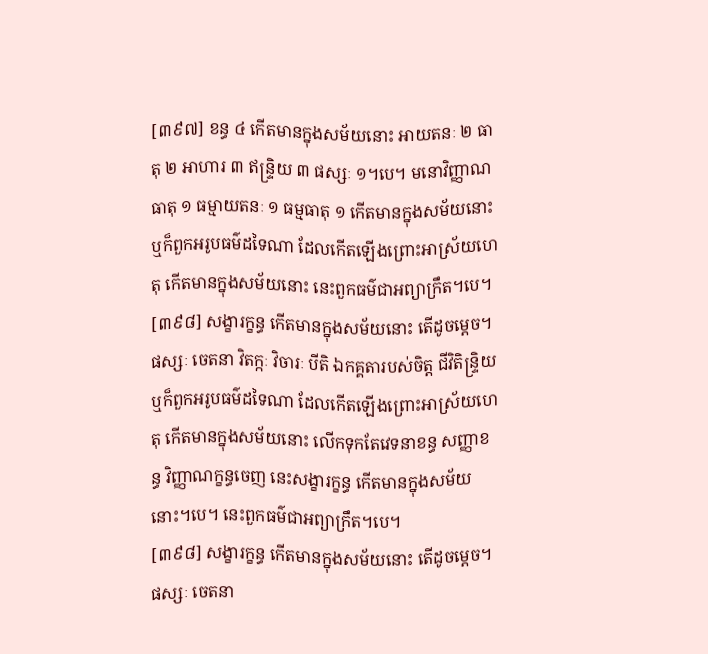[៣៩៧] ខន្ធ ៤ កើតមានក្នុងសម័យនោះ អាយតនៈ ២ ធាតុ ២ អាហារ ៣ ឥន្ទ្រិយ ៣ ផស្សៈ ១។បេ។ មនោវិញ្ញាណធាតុ ១ ធម្មាយតនៈ ១ ធម្មធាតុ ១ កើតមានក្នុងសម័យនោះ ឬក៏ពួកអរូបធម៌ដទៃណា ដែលកើតឡើងព្រោះអាស្រ័យហេតុ កើតមានក្នុងសម័យនោះ នេះពួកធម៌ជាអព្យាក្រឹត។បេ។
[៣៩៨] សង្ខារក្ខន្ធ កើតមានក្នុងសម័យនោះ តើដូចម្តេច។ ផស្សៈ ចេតនា វិតក្កៈ វិចារៈ បីតិ ឯកគ្គតារបស់ចិត្ត ជីវិតិន្ទ្រិយ ឬក៏ពួកអរូបធម៌ដទៃណា ដែលកើតឡើងព្រោះអាស្រ័យហេតុ កើតមានក្នុងសម័យនោះ លើកទុកតែវេទនាខន្ធ សញ្ញាខន្ធ វិញ្ញាណក្ខន្ធចេញ នេះសង្ខារក្ខន្ធ កើតមានក្នុងសម័យនោះ។បេ។ នេះពួកធម៌ជាអព្យាក្រឹត។បេ។
[៣៩៨] សង្ខារក្ខន្ធ កើតមានក្នុងសម័យនោះ តើដូចម្តេច។ ផស្សៈ ចេតនា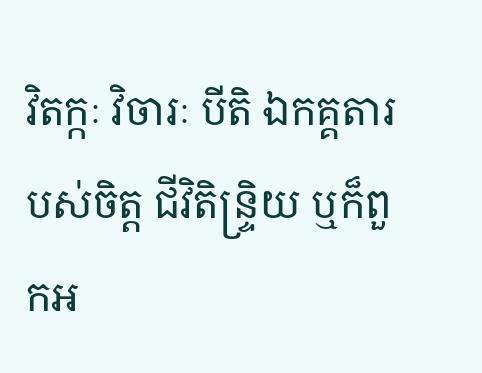វិតក្កៈ វិចារៈ បីតិ ឯកគ្គតារបស់ចិត្ត ជីវិតិន្ទ្រិយ ឬក៏ពួកអ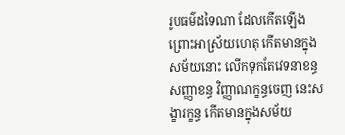រូបធម៌ដទៃណា ដែលកើតឡើងព្រោះអាស្រ័យហេតុ កើតមានក្នុងសម័យនោះ លើកទុកតែវេទនាខន្ធ សញ្ញាខន្ធ វិញ្ញាណក្ខន្ធចេញ នេះសង្ខារក្ខន្ធ កើតមានក្នុងសម័យ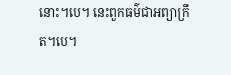នោះ។បេ។ នេះពួកធម៌ជាអព្យាក្រឹត។បេ។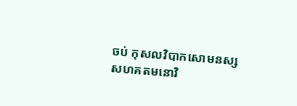ចប់ កុសលវិបាកសោមនស្សសហគតមនោវិ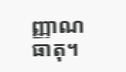ញ្ញាណធាតុ។